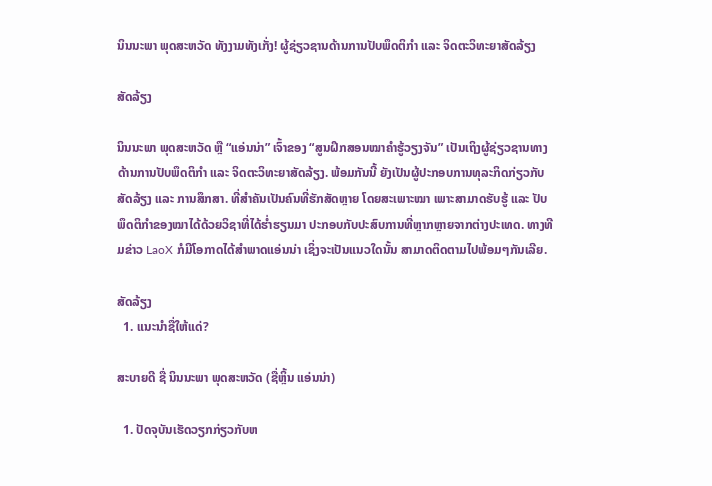ນິນນະພາ ພຸດສະຫວັດ ທັງງາມທັງເກັ່ງ! ຜູ້ຊ່ຽວຊານດ້ານການປັບພຶດຕິກຳ ແລະ ຈິດຕະວິທະຍາສັດລ້ຽງ

ສັດລ້ຽງ

ນິນນະພາ ພຸດສະຫວັດ ຫຼື “ແອ່ນນ່າ” ເຈົ້າຂອງ “ສູນຝຶກສອນໝາຄໍາຮູ້ວຽງຈັນ” ເປັນເຖິງຜູ້ຊ່ຽວຊານທາງດ້ານການປັບພຶດຕິກຳ ແລະ ຈິດຕະວິທະຍາສັດລ້ຽງ. ພ້ອມກັນນີ້ ຍັງເປັນຜູ້ປະກອບການທຸລະກິດກ່ຽວກັບ ສັດລ້ຽງ ແລະ ການສຶກສາ. ທີ່ສຳຄັນເປັນຄົນທີ່ຮັກສັດຫຼາຍ ໂດຍສະເພາະໝາ ເພາະສາມາດຮັບຮູ້ ແລະ ປັບພຶດຕິກຳຂອງໝາໄດ້ດ້ວຍວິຊາທີ່ໄດ້ຮ່ຳຮຽນມາ ປະກອບກັບປະສົບການທີ່ຫຼາກຫຼາຍຈາກຕ່າງປະເທດ. ທາງທີມຂ່າວ LaoX ກໍມີໂອກາດໄດ້ສໍາພາດແອ່ນນ່າ ເຊິ່ງຈະເປັນແນວໃດນັ້ນ ສາມາດຕິດຕາມໄປພ້ອມໆກັນເລີຍ.

ສັດລ້ຽງ
  1. ແນະນຳຊື່ໃຫ້ແດ່?

ສະບາຍດີ ຊື່ ນິນນະພາ ພຸດສະຫວັດ (ຊື່ຫຼິ້ນ ແອ່ນນ່າ)

  1. ປັດຈຸບັນເຮັດວຽກກ່ຽວກັບຫ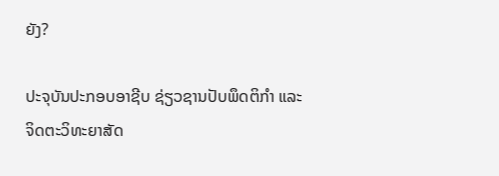ຍັງ?

ປະຈຸບັນປະກອບອາຊີບ ຊ່ຽວຊານປັບພຶດຕິກຳ ແລະ ຈິດຕະວິທະຍາສັດ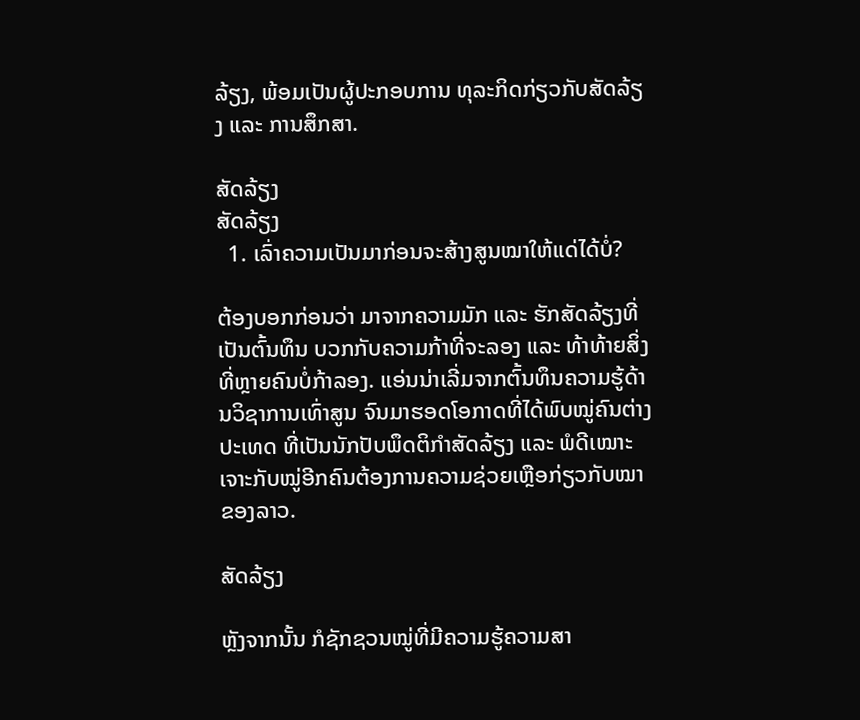ລ້ຽງ, ພ້ອມເປັນຜູ້ປະກອບການ ທຸລະກິດກ່ຽວກັບສັດລ້ຽງ ແລະ ການສຶກສາ.

ສັດລ້ຽງ
ສັດລ້ຽງ
  1. ເລົ່າຄວາມເປັນມາກ່ອນຈະສ້າງສູນໝາໃຫ້ແດ່ໄດ້ບໍ່?

ຕ້ອງບອກກ່ອນວ່າ ມາຈາກຄວາມມັກ ແລະ ຮັກສັດລ້ຽງທີ່ເປັນຕົ້ນທຶນ ບວກກັບຄວາມກ້າທີ່ຈະລອງ ແລະ ທ້າທ້າຍສິ່ງທີ່ຫຼາຍຄົນບໍ່ກ້າລອງ. ແອ່ນນ່າເລີ່ມຈາກຕົ້ນທຶນຄວາມຮູ້ດ້ານວິຊາການເທົ່າສູນ ຈົນມາຮອດໂອກາດທີ່ໄດ້ພົບໝູ່ຄົນຕ່າງປະເທດ ທີ່ເປັນນັກປັບພຶດຕິກຳສັດລ້ຽງ ແລະ ພໍດີເໝາະເຈາະກັບໝູ່ອີກຄົນຕ້ອງການຄວາມຊ່ວຍເຫຼືອກ່ຽວກັບໝາຂອງລາວ.

ສັດລ້ຽງ

ຫຼັງຈາກນັ້ນ ກໍຊັກຊວນໝູ່ທີ່ມີຄວາມຮູ້ຄວາມສາ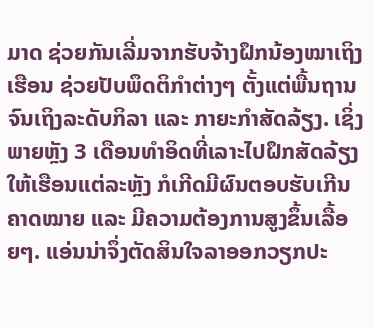ມາດ ຊ່ວຍກັນເລີ່ມຈາກຮັບຈ້າງຝຶກນ້ອງໝາເຖິງເຮືອນ ຊ່ວຍປັບພຶດຕິກຳຕ່າງໆ ຕັ້ງແຕ່ພື້ນຖານຈົນເຖິງລະດັບກິລາ ແລະ ກາຍະກຳສັດລ້ຽງ. ເຊິ່ງພາຍຫຼັງ 3 ເດືອນທໍາອິດທີ່ເລາະໄປຝຶກສັດລ້ຽງໃຫ້ເຮືອນແຕ່ລະຫຼັງ ກໍເກີດມີຜົນຕອບຮັບເກີນຄາດໝາຍ ແລະ ມີຄວາມຕ້ອງການສູງຂຶ້ນເລື້ອຍໆ. ແອ່ນນ່າຈຶ່ງຕັດສິນໃຈລາອອກວຽກປະ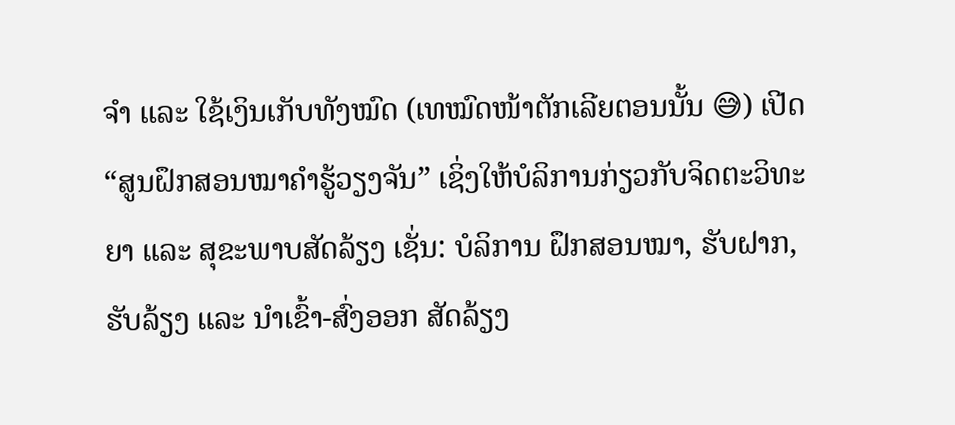ຈຳ ແລະ ໃຊ້ເງິນເກັບທັງໝົດ (ເທໝົດໜ້າຕັກເລີຍຕອນນັ້ນ 😅) ເປີດ “ສູນຝຶກສອນໝາຄໍາຮູ້ວຽງຈັນ” ເຊິ່ງໃຫ້ບໍລິການກ່ຽວກັບຈິດຕະວິທະຍາ ແລະ ສຸຂະພາບສັດລ້ຽງ ເຊັ່ນ: ບໍລິການ ຝຶກສອນໝາ, ຮັບຝາກ, ຮັບລ້ຽງ ແລະ ນຳເຂົ້າ-ສົ່ງອອກ ສັດລ້ຽງ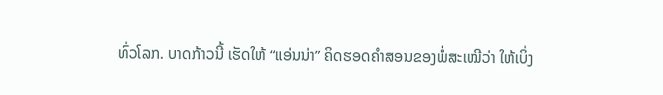ທົ່ວໂລກ. ບາດກ້າວນີ້ ເຮັດໃຫ້ “ແອ່ນນ່າ” ຄິດຮອດຄຳສອນຂອງພໍ່ສະເໝີວ່າ ໃຫ້ເບິ່ງ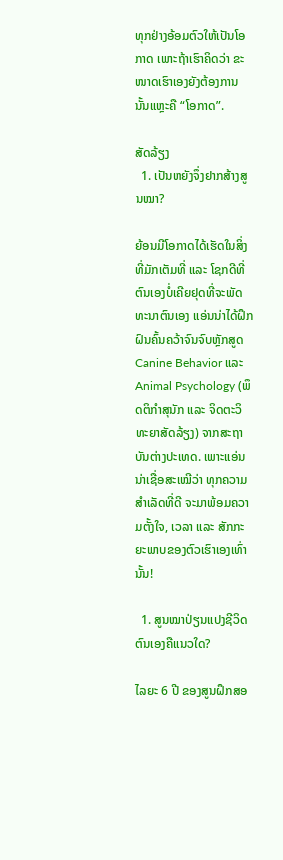ທຸກຢ່າງອ້ອມຕົວໃຫ້ເປັນໂອກາດ ເພາະຖ້າເຮົາຄິດວ່າ ຂະໜາດເຮົາເອງຍັງຕ້ອງການ ນັ້ນແຫຼະຄື “ໂອກາດ”.

ສັດລ້ຽງ
  1. ເປັນຫຍັງຈຶ່ງຢາກສ້າງສູນໝາ?

ຍ້ອນມີໂອກາດໄດ້ເຮັດໃນສິ່ງທີ່ມັກເຕັມທີ່ ແລະ ໂຊກດີທີ່ຕົນເອງບໍ່ເຄີຍຢຸດທີ່ຈະພັດທະນາຕົນເອງ ແອ່ນນ່າໄດ້ຝຶກຝົນຄົ້ນຄວ້າຈົນຈົບຫຼັກສູດ Canine Behavior ແລະ Animal Psychology (ພຶດຕິກຳສຸນັກ ແລະ ຈິດຕະວິທະຍາສັດລ້ຽງ) ຈາກສະຖາບັນຕ່າງປະເທດ. ເພາະແອ່ນນ່າເຊື່ອສະເໝີວ່າ ທຸກຄວາມສຳເລັດທີ່ດີ ຈະມາພ້ອມຄວາມຕັ້ງໃຈ, ເວລາ ແລະ ສັກກະຍະພາບຂອງຕົວເຮົາເອງເທົ່ານັ້ນ!

  1. ສູນໝາປ່ຽນແປງຊີວິດຕົນເອງຄືແນວໃດ?

ໄລຍະ 6 ປີ ຂອງສູນຝຶກສອ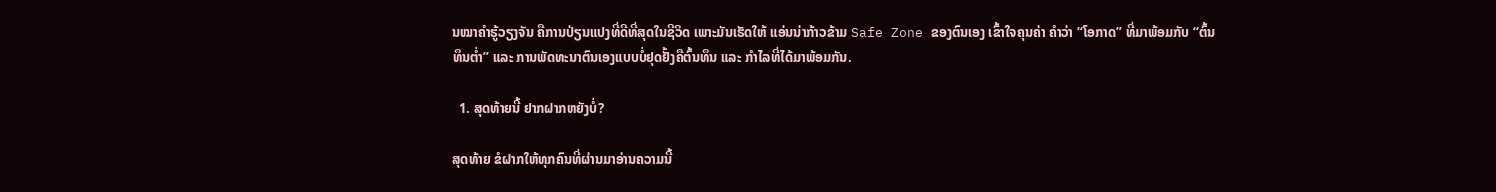ນໝາຄໍາຮູ້ວຽງຈັນ ຄືການປ່ຽນແປງທີ່ດີທີ່ສຸດໃນຊີວິດ ເພາະມັນເຮັດໃຫ້ ແອ່ນນ່າກ້າວຂ້າມ Safe Zone ຂອງຕົນເອງ ເຂົ້າໃຈຄຸນຄ່າ ຄຳວ່າ “ໂອກາດ” ທີ່ມາພ້ອມກັບ “ຕົ້ນທຶນຕໍ່າ” ແລະ ການພັດທະນາຕົນເອງແບບບໍ່ຢຸດຢັ້ງຄືຕົ້ນທຶນ ແລະ ກຳໄລທີ່ໄດ້ມາພ້ອມກັນ.

  1. ສຸດທ້າຍນີ້ ຢາກຝາກຫຍັງບໍ່?

ສຸດທ້າຍ ຂໍຝາກໃຫ້ທຸກຄົນທີ່ຜ່ານມາອ່ານຄວາມນີ້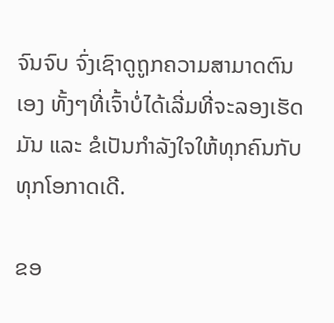ຈົນຈົບ ຈົ່ງເຊົາດູຖູກຄວາມສາມາດຕົນເອງ ທັ້ງໆທີ່ເຈົ້າບໍ່ໄດ້ເລີ່ມທີ່ຈະລອງເຮັດມັນ ແລະ ຂໍເປັນກຳລັງໃຈໃຫ້ທຸກຄົນກັບທຸກໂອກາດເດີ.

ຂອ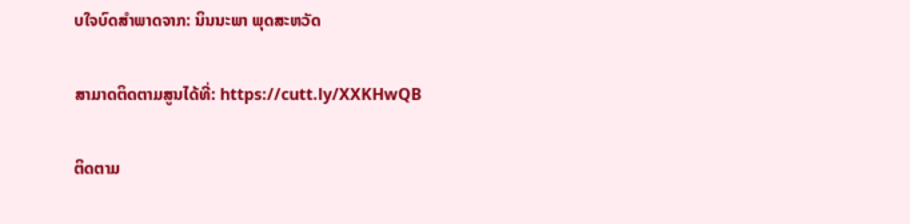ບໃຈບົດສຳພາດຈາກ: ນິນນະພາ ພຸດສະຫວັດ

ສາມາດຕິດຕາມສູນໄດ້ທີ່: https://cutt.ly/XXKHwQB

ຕິດຕາມ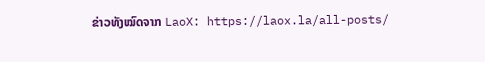ຂ່າວທັງໝົດຈາກ LaoX: https://laox.la/all-posts/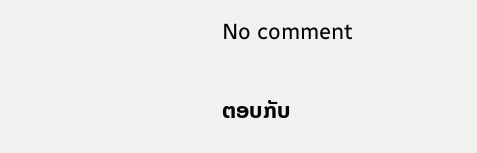No comment

ຕອບກັບ